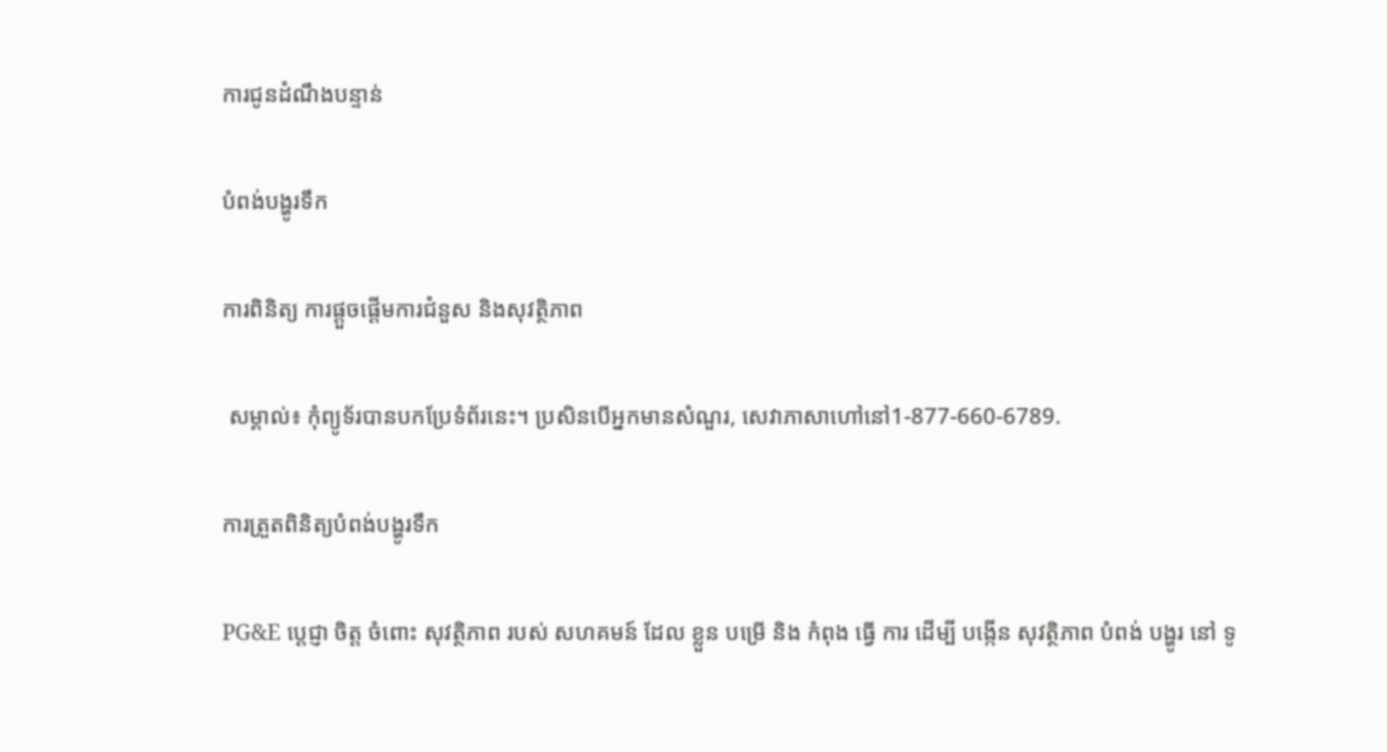ការជូនដំណឹងបន្ទាន់

បំពង់បង្ហូរទឹក

ការពិនិត្យ ការផ្តួចផ្ដើមការជំនួស និងសុវត្ថិភាព

 សម្គាល់៖ កុំព្យូទ័របានបកប្រែទំព័រនេះ។ ប្រសិនបើអ្នកមានសំណួរ, សេវាភាសាហៅនៅ1-877-660-6789.

ការត្រួតពិនិត្យបំពង់បង្ហូរទឹក

PG&E ប្តេជ្ញា ចិត្ត ចំពោះ សុវត្ថិភាព របស់ សហគមន៍ ដែល ខ្លួន បម្រើ និង កំពុង ធ្វើ ការ ដើម្បី បង្កើន សុវត្ថិភាព បំពង់ បង្ហូរ នៅ ទូ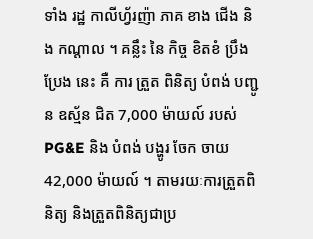ទាំង រដ្ឋ កាលីហ្វ័រញ៉ា ភាគ ខាង ជើង និង កណ្តាល ។ គន្លឹះ នៃ កិច្ច ខិតខំ ប្រឹងប្រែង នេះ គឺ ការ ត្រួត ពិនិត្យ បំពង់ បញ្ជូន ឧស្ម័ន ជិត 7,000 ម៉ាយល៍ របស់ PG&E និង បំពង់ បង្ហូរ ចែក ចាយ 42,000 ម៉ាយល៍ ។ តាមរយៈការត្រួតពិនិត្យ និងត្រួតពិនិត្យជាប្រ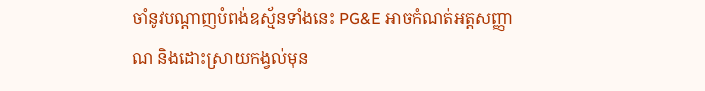ចាំនូវបណ្តាញបំពង់ឧស្ម័នទាំងនេះ PG&E អាចកំណត់អត្តសញ្ញាណ និងដោះស្រាយកង្វល់មុន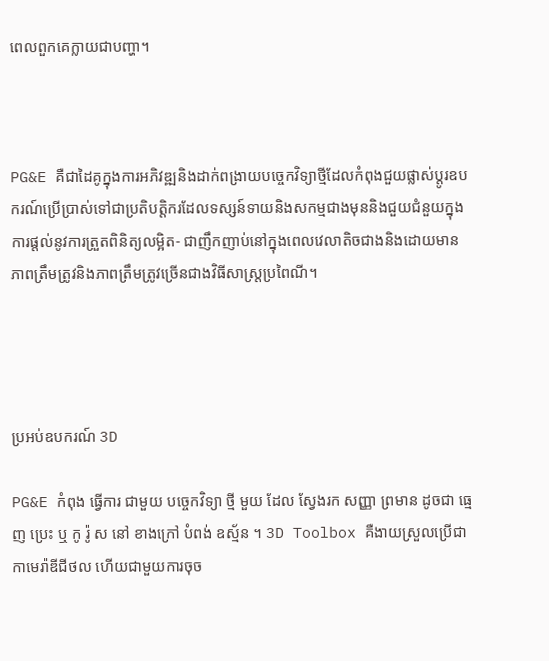ពេលពួកគេក្លាយជាបញ្ហា។



PG&E គឺជាដៃគូក្នុងការអភិវឌ្ឍនិងដាក់ពង្រាយបច្ចេកវិទ្យាថ្មីដែលកំពុងជួយផ្លាស់ប្តូរឧបករណ៍ប្រើប្រាស់ទៅជាប្រតិបត្តិករដែលទស្សន៍ទាយនិងសកម្មជាងមុននិងជួយជំនួយក្នុងការផ្តល់នូវការត្រួតពិនិត្យលម្អិត- ជាញឹកញាប់នៅក្នុងពេលវេលាតិចជាងនិងដោយមានភាពត្រឹមត្រូវនិងភាពត្រឹមត្រូវច្រើនជាងវិធីសាស្រ្តប្រពៃណី។




ប្រអប់ឧបករណ៍ 3D

PG&E កំពុង ធ្វើការ ជាមួយ បច្ចេកវិទ្យា ថ្មី មួយ ដែល ស្វែងរក សញ្ញា ព្រមាន ដូចជា ធ្មេញ ប្រេះ ឬ កូ រ៉ូ ស នៅ ខាងក្រៅ បំពង់ ឧស្ម័ន ។ 3D Toolbox គឺងាយស្រួលប្រើជាកាមេរ៉ាឌីជីថល ហើយជាមួយការចុច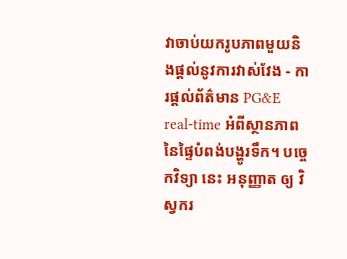វាចាប់យករូបភាពមួយនិងផ្តល់នូវការវាស់វែង - ការផ្តល់ព័ត៌មាន PG&E real-time អំពីស្ថានភាពនៃផ្ទៃបំពង់បង្ហូរទឹក។ បច្ចេកវិទ្យា នេះ អនុញ្ញាត ឲ្យ វិស្វករ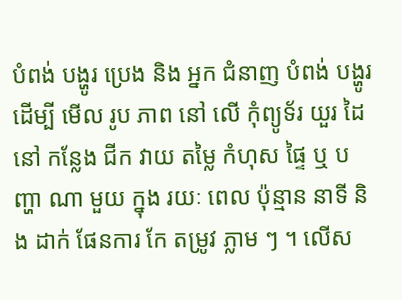បំពង់ បង្ហូរ ប្រេង និង អ្នក ជំនាញ បំពង់ បង្ហូរ ដើម្បី មើល រូប ភាព នៅ លើ កុំព្យូទ័រ យួរ ដៃ នៅ កន្លែង ជីក វាយ តម្លៃ កំហុស ផ្ទៃ ឬ បញ្ហា ណា មួយ ក្នុង រយៈ ពេល ប៉ុន្មាន នាទី និង ដាក់ ផែនការ កែ តម្រូវ ភ្លាម ៗ ។ លើស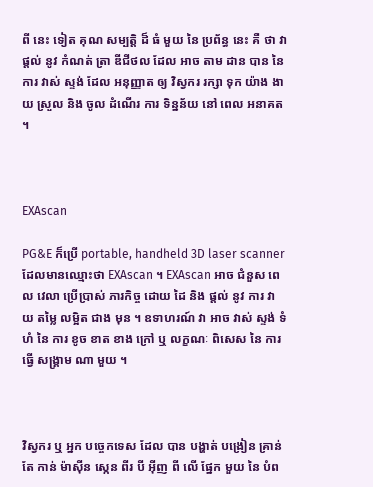ពី នេះ ទៀត គុណ សម្បត្តិ ដ៏ ធំ មួយ នៃ ប្រព័ន្ធ នេះ គឺ ថា វា ផ្តល់ នូវ កំណត់ ត្រា ឌីជីថល ដែល អាច តាម ដាន បាន នៃ ការ វាស់ ស្ទង់ ដែល អនុញ្ញាត ឲ្យ វិស្វករ រក្សា ទុក យ៉ាង ងាយ ស្រួល និង ចូល ដំណើរ ការ ទិន្នន័យ នៅ ពេល អនាគត ។



EXAscan

PG&E ក៏ប្រើ portable, handheld 3D laser scanner ដែលមានឈ្មោះថា EXAscan ។ EXAscan អាច ជំនួស ពេល វេលា ប្រើប្រាស់ ភារកិច្ច ដោយ ដៃ និង ផ្តល់ នូវ ការ វាយ តម្លៃ លម្អិត ជាង មុន ។ ឧទាហរណ៍ វា អាច វាស់ ស្ទង់ ទំហំ នៃ ការ ខូច ខាត ខាង ក្រៅ ឬ លក្ខណៈ ពិសេស នៃ ការ ធ្វើ សង្គ្រាម ណា មួយ ។



វិស្វករ ឬ អ្នក បច្ចេកទេស ដែល បាន បង្ហាត់ បង្រៀន គ្រាន់ តែ កាន់ ម៉ាស៊ីន ស្កេន ពីរ បី អ៊ីញ ពី លើ ផ្នែក មួយ នៃ បំព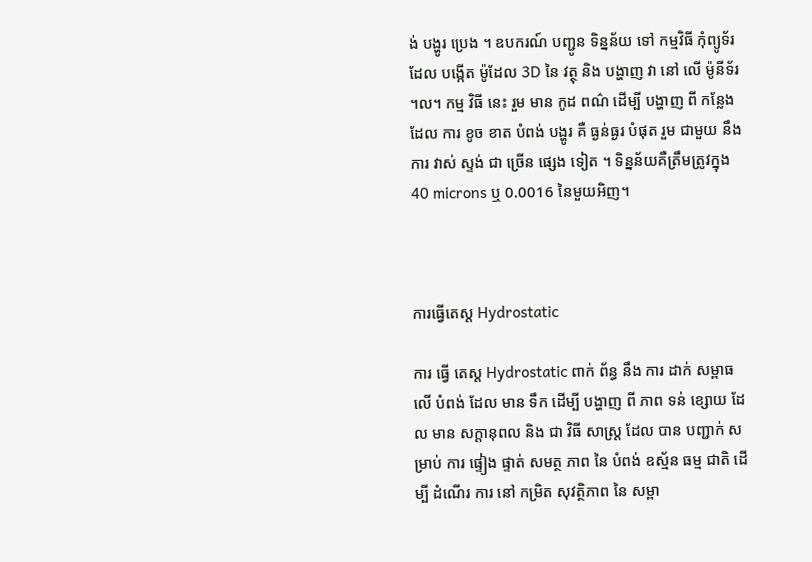ង់ បង្ហូរ ប្រេង ។ ឧបករណ៍ បញ្ជូន ទិន្នន័យ ទៅ កម្មវិធី កុំព្យូទ័រ ដែល បង្កើត ម៉ូដែល 3D នៃ វត្ថុ និង បង្ហាញ វា នៅ លើ ម៉ូនីទ័រ ។ល។ កម្ម វិធី នេះ រួម មាន កូដ ពណ៌ ដើម្បី បង្ហាញ ពី កន្លែង ដែល ការ ខូច ខាត បំពង់ បង្ហូរ គឺ ធ្ងន់ធ្ងរ បំផុត រួម ជាមួយ នឹង ការ វាស់ ស្ទង់ ជា ច្រើន ផ្សេង ទៀត ។ ទិន្នន័យគឺត្រឹមត្រូវក្នុង 40 microns ឬ 0.0016 នៃមួយអិញ។



ការធ្វើតេស្ត Hydrostatic

ការ ធ្វើ តេស្ត Hydrostatic ពាក់ ព័ន្ធ នឹង ការ ដាក់ សម្ពាធ លើ បំពង់ ដែល មាន ទឹក ដើម្បី បង្ហាញ ពី ភាព ទន់ ខ្សោយ ដែល មាន សក្តានុពល និង ជា វិធី សាស្ត្រ ដែល បាន បញ្ជាក់ សម្រាប់ ការ ផ្ទៀង ផ្ទាត់ សមត្ថ ភាព នៃ បំពង់ ឧស្ម័ន ធម្ម ជាតិ ដើម្បី ដំណើរ ការ នៅ កម្រិត សុវត្ថិភាព នៃ សម្ពា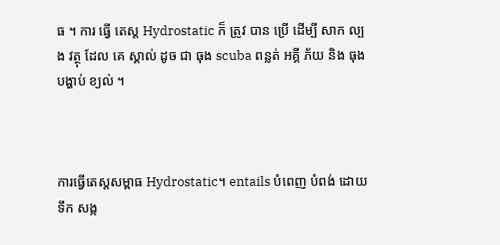ធ ។ ការ ធ្វើ តេស្ត Hydrostatic ក៏ ត្រូវ បាន ប្រើ ដើម្បី សាក ល្បង វត្ថុ ដែល គេ ស្គាល់ ដូច ជា ធុង scuba ពន្លត់ អគ្គី ភ័យ និង ធុង បង្ហាប់ ខ្យល់ ។



ការធ្វើតេស្តសម្ពាធ Hydrostatic។ entails បំពេញ បំពង់ ដោយ ទឹក សង្ក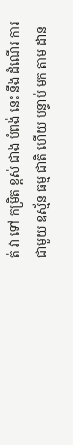ត់ វា ទៅ កម្រិត ខ្ពស់ ជាង បំពង់ នេះ នឹង ដំណើរ ការ ជាមួយ ឧស្ម័ន ធម្ម ជាតិ ហើយ បន្ទាប់ មក តាម ដាន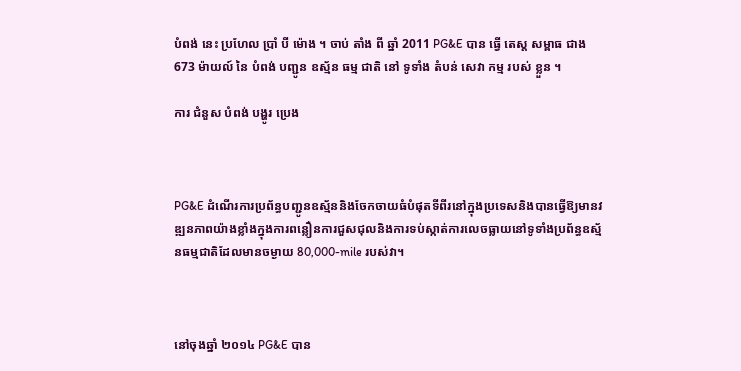បំពង់ នេះ ប្រហែល ប្រាំ បី ម៉ោង ។ ចាប់ តាំង ពី ឆ្នាំ 2011 PG&E បាន ធ្វើ តេស្ត សម្ពាធ ជាង 673 ម៉ាយល៍ នៃ បំពង់ បញ្ជូន ឧស្ម័ន ធម្ម ជាតិ នៅ ទូទាំង តំបន់ សេវា កម្ម របស់ ខ្លួន ។

ការ ជំនួស បំពង់ បង្ហូរ ប្រេង



PG&E ដំណើរការប្រព័ន្ធបញ្ជូនឧស្ម័ននិងចែកចាយធំបំផុតទីពីរនៅក្នុងប្រទេសនិងបានធ្វើឱ្យមានវឌ្ឍនភាពយ៉ាងខ្លាំងក្នុងការពន្លឿនការជួសជុលនិងការទប់ស្កាត់ការលេចធ្លាយនៅទូទាំងប្រព័ន្ធឧស្ម័នធម្មជាតិដែលមានចម្ងាយ 80,000-mile របស់វា។



នៅចុងឆ្នាំ ២០១៤ PG&E បាន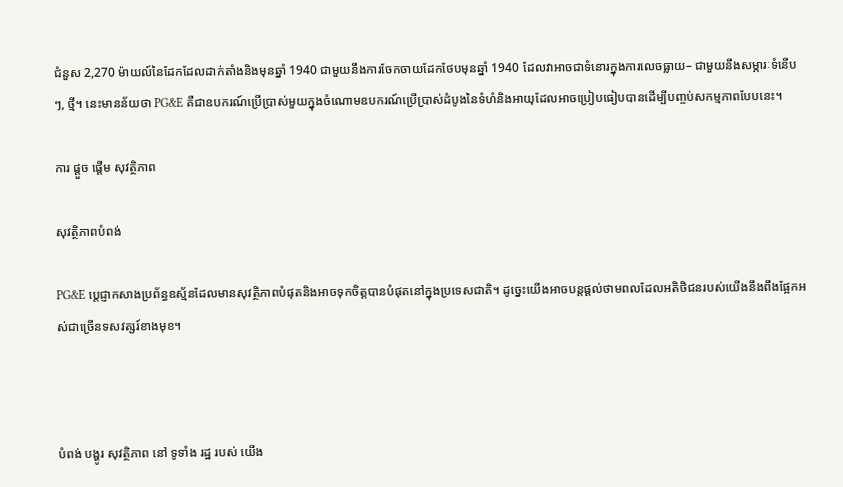ជំនួស 2,270 ម៉ាយល៍នៃដែកដែលដាក់តាំងនិងមុនឆ្នាំ 1940 ជាមួយនឹងការចែកចាយដែកថែបមុនឆ្នាំ 1940 ដែលវាអាចជាទំនោរក្នុងការលេចធ្លាយ– ជាមួយនឹងសម្ភារៈទំនើបៗ, ថ្មី។ នេះមានន័យថា PG&E គឺជាឧបករណ៍ប្រើប្រាស់មួយក្នុងចំណោមឧបករណ៍ប្រើប្រាស់ដំបូងនៃទំហំនិងអាយុដែលអាចប្រៀបធៀបបានដើម្បីបញ្ចប់សកម្មភាពបែបនេះ។

ការ ផ្តួច ផ្តើម សុវត្ថិភាព

សុវត្ថិភាពបំពង់

PG&E ប្តេជ្ញាកសាងប្រព័ន្ធឧស្ម័នដែលមានសុវត្ថិភាពបំផុតនិងអាចទុកចិត្តបានបំផុតនៅក្នុងប្រទេសជាតិ។ ដូច្នេះយើងអាចបន្តផ្តល់ថាមពលដែលអតិថិជនរបស់យើងនឹងពឹងផ្អែកអស់ជាច្រើនទសវត្សរ៍ខាងមុខ។



បំពង់ បង្ហូរ សុវត្ថិភាព នៅ ទូទាំង រដ្ឋ របស់ យើង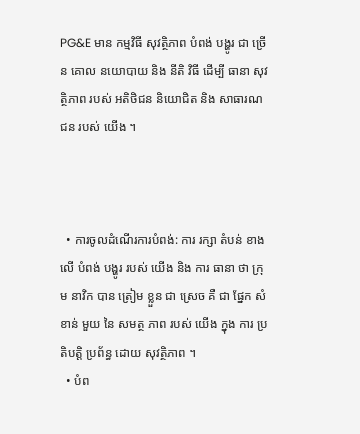PG&E មាន កម្មវិធី សុវត្ថិភាព បំពង់ បង្ហូរ ជា ច្រើន គោល នយោបាយ និង នីតិ វិធី ដើម្បី ធានា សុវត្ថិភាព របស់ អតិថិជន និយោជិត និង សាធារណជន របស់ យើង ។



  • ការចូលដំណើរការបំពង់: ការ រក្សា តំបន់ ខាង លើ បំពង់ បង្ហូរ របស់ យើង និង ការ ធានា ថា ក្រុម នាវិក បាន ត្រៀម ខ្លួន ជា ស្រេច គឺ ជា ផ្នែក សំខាន់ មួយ នៃ សមត្ថ ភាព របស់ យើង ក្នុង ការ ប្រតិបត្តិ ប្រព័ន្ធ ដោយ សុវត្ថិភាព ។
  • បំព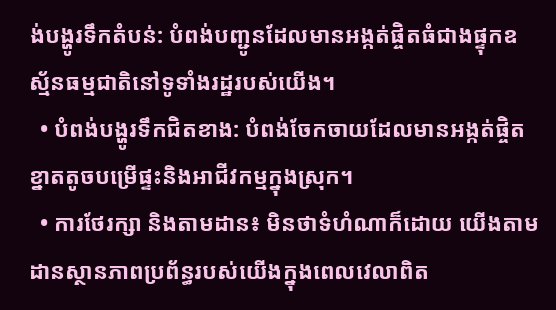ង់បង្ហូរទឹកតំបន់: បំពង់បញ្ជូនដែលមានអង្កត់ផ្ចិតធំជាងផ្ទុកឧស្ម័នធម្មជាតិនៅទូទាំងរដ្ឋរបស់យើង។
  • បំពង់បង្ហូរទឹកជិតខាង: បំពង់ចែកចាយដែលមានអង្កត់ផ្ចិតខ្នាតតូចបម្រើផ្ទះនិងអាជីវកម្មក្នុងស្រុក។
  • ការថែរក្សា និងតាមដាន៖ មិនថាទំហំណាក៏ដោយ យើងតាមដានស្ថានភាពប្រព័ន្ធរបស់យើងក្នុងពេលវេលាពិត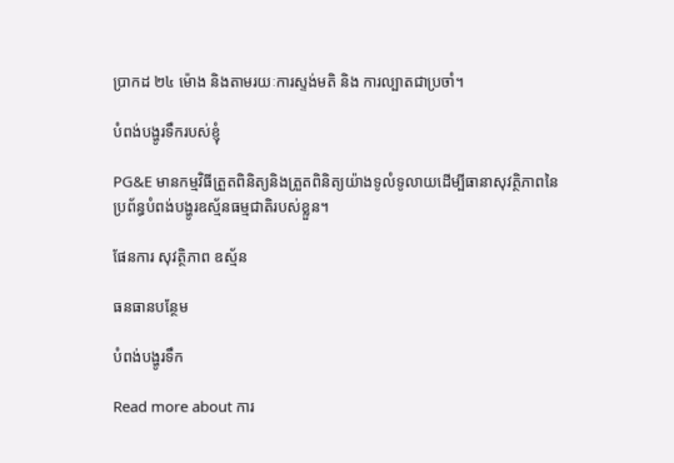ប្រាកដ ២៤ ម៉ោង និងតាមរយៈការស្ទង់មតិ និង ការល្បាតជាប្រចាំ។

បំពង់បង្ហូរទឹករបស់ខ្ញុំ

PG&E មានកម្មវិធីត្រួតពិនិត្យនិងត្រួតពិនិត្យយ៉ាងទូលំទូលាយដើម្បីធានាសុវត្ថិភាពនៃប្រព័ន្ធបំពង់បង្ហូរឧស្ម័នធម្មជាតិរបស់ខ្លួន។

ផែនការ សុវត្ថិភាព ឧស្ម័ន

ធនធានបន្ថែម

បំពង់បង្ហូរទឹក

Read more about ការ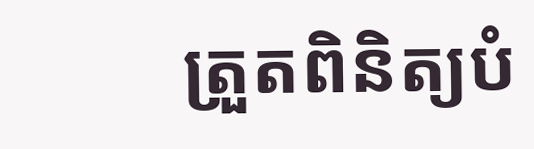ត្រួតពិនិត្យបំ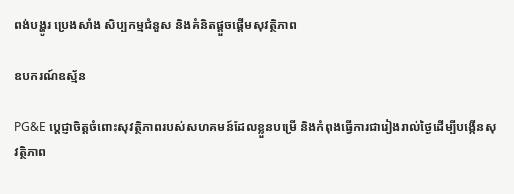ពង់បង្ហូរ ប្រេងសាំង សិប្បកម្មជំនួស និងគំនិតផ្តួចផ្តើមសុវត្ថិភាព

ឧបករណ៍ឧស្ម័ន

PG&E ប្តេជ្ញាចិត្តចំពោះសុវត្ថិភាពរបស់សហគមន៍ដែលខ្លួនបម្រើ និងកំពុងធ្វើការជារៀងរាល់ថ្ងៃដើម្បីបង្កើនសុវត្ថិភាព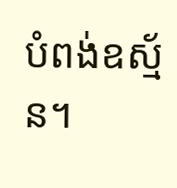បំពង់ឧស្ម័ន។